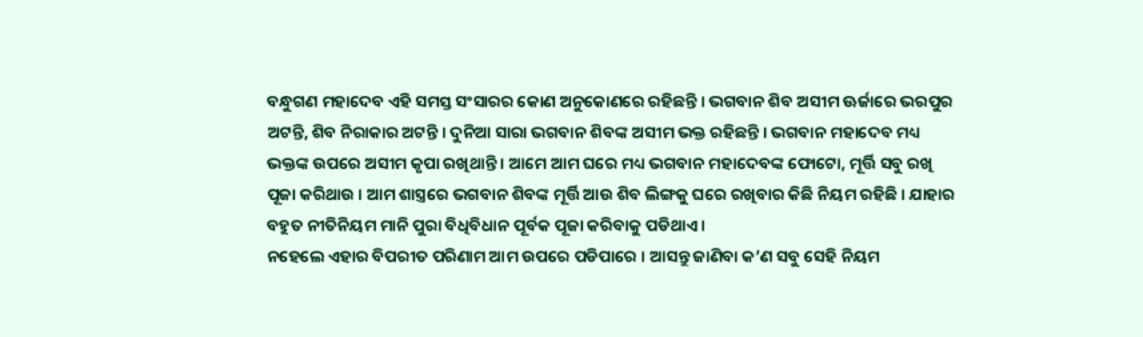ବନ୍ଧୁଗଣ ମହାଦେବ ଏହି ସମସ୍ତ ସଂସାରର କୋଣ ଅନୁକୋଣରେ ରହିଛନ୍ତି । ଭଗବାନ ଶିବ ଅସୀମ ଊର୍ଜାରେ ଭରପୁର ଅଟନ୍ତି, ଶିବ ନିରାକାର ଅଟନ୍ତି । ଦୁନିଆ ସାରା ଭଗବାନ ଶିବଙ୍କ ଅସୀମ ଭକ୍ତ ରହିଛନ୍ତି । ଭଗବାନ ମହାଦେବ ମଧ୍ୟ ଭକ୍ତଙ୍କ ଉପରେ ଅସୀମ କୃପା ରଖିଥାନ୍ତି । ଆମେ ଆମ ଘରେ ମଧ୍ୟ ଭଗବାନ ମହାଦେବଙ୍କ ଫୋଟୋ, ମୂର୍ତ୍ତି ସବୁ ରଖି ପୂଜା କରିଥାଉ । ଆମ ଶାସ୍ତ୍ରରେ ଭଗବାନ ଶିବଙ୍କ ମୂର୍ତ୍ତି ଆଉ ଶିବ ଲିଙ୍ଗକୁ ଘରେ ରଖିବାର କିଛି ନିୟମ ରହିଛି । ଯାହାର ବହୁତ ନୀତିନିୟମ ମାନି ପୁରା ବିଧିବିଧାନ ପୂର୍ବକ ପୂଜା କରିବାକୁ ପଡିଥାଏ ।
ନହେଲେ ଏହାର ବିପରୀତ ପରିଣାମ ଆମ ଉପରେ ପଡିପାରେ । ଆସନ୍ତୁ ଜାଣିବା କ’ଣ ସବୁ ସେହି ନିୟମ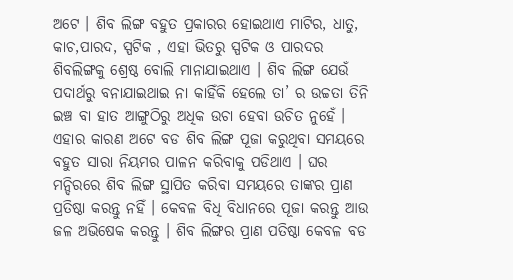ଅଟେ । ଶିବ ଲିଙ୍ଗ ବହୁତ ପ୍ରକାରର ହୋଇଥାଏ ମାଟିର, ଧାତୁ, କାଚ,ପାରଦ, ସ୍ପଟିକ , ଏହା ଭିତରୁ ସ୍ପଟିକ ଓ ପାରଦର ଶିବଲିଙ୍ଗକୁ ଶ୍ରେଷ୍ଠ ବୋଲି ମାନାଯାଇଥାଏ । ଶିବ ଲିଙ୍ଗ ଯେଉଁ ପଦାର୍ଥରୁ ବନାଯାଇଥାଇ ନା କାହିଁକି ହେଲେ ତା’ ର ଉଚ୍ଚତା ତିନି ଇଞ୍ଚ ବା ହାତ ଆଙ୍ଗୁଠିରୁ ଅଧିକ ଉଚା ହେବା ଉଚିତ ନୁହେଁ ।
ଏହାର କାରଣ ଅଟେ ବଡ ଶିବ ଲିଙ୍ଗ ପୂଜା କରୁଥିବା ସମୟରେ ବହୁତ ସାରା ନିୟମର ପାଳନ କରିବାକୁ ପଡିଥାଏ । ଘର ମନ୍ଦିରରେ ଶିବ ଲିଙ୍ଗ ସ୍ଥାପିତ କରିବା ସମୟରେ ତାଙ୍କର ପ୍ରାଣ ପ୍ରତିଷ୍ଠା କରନ୍ତୁ ନହିଁ । କେବଳ ବିଧି ବିଧାନରେ ପୂଜା କରନ୍ତୁ ଆଉ ଜଳ ଅଭିଷେକ କରନ୍ତୁ । ଶିବ ଲିଙ୍ଗର ପ୍ରାଣ ପତିଷ୍ଠା କେବଳ ବଡ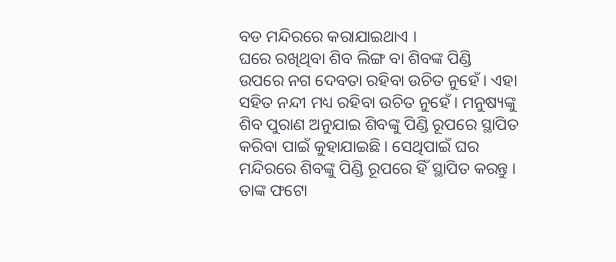ବଡ ମନ୍ଦିରରେ କରାଯାଇଥାଏ ।
ଘରେ ରଖିଥିବା ଶିବ ଲିଙ୍ଗ ବା ଶିବଙ୍କ ପିଣ୍ଡି ଉପରେ ନଗ ଦେବତା ରହିବା ଉଚିତ ନୁହେଁ । ଏହା ସହିତ ନନ୍ଦୀ ମଧ୍ୟ ରହିବା ଉଚିତ ନୁହେଁ । ମନୁଷ୍ୟଙ୍କୁ ଶିବ ପୁରାଣ ଅନୁଯାଇ ଶିବଙ୍କୁ ପିଣ୍ଡି ରୂପରେ ସ୍ଥାପିତ କରିବା ପାଇଁ କୁହାଯାଇଛି । ସେଥିପାଇଁ ଘର ମନ୍ଦିରରେ ଶିବଙ୍କୁ ପିଣ୍ଡି ରୂପରେ ହିଁ ସ୍ଥାପିତ କରନ୍ତୁ ।
ତାଙ୍କ ଫଟୋ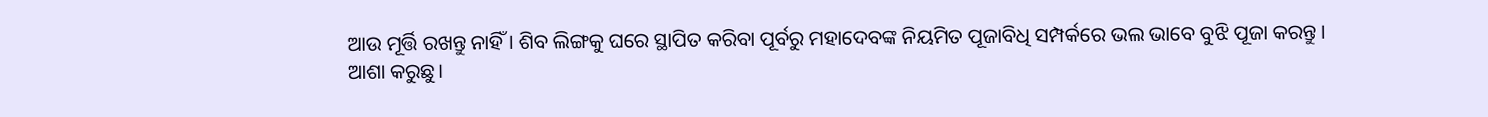ଆଉ ମୂର୍ତ୍ତି ରଖନ୍ତୁ ନାହିଁ । ଶିବ ଲିଙ୍ଗକୁ ଘରେ ସ୍ଥାପିତ କରିବା ପୂର୍ବରୁ ମହାଦେବଙ୍କ ନିୟମିତ ପୂଜାବିଧି ସମ୍ପର୍କରେ ଭଲ ଭାବେ ବୁଝି ପୂଜା କରନ୍ତୁ ।
ଆଶା କରୁଛୁ।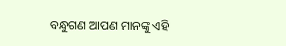ବନ୍ଧୁଗଣ ଆପଣ ମାନଙ୍କୁ ଏହି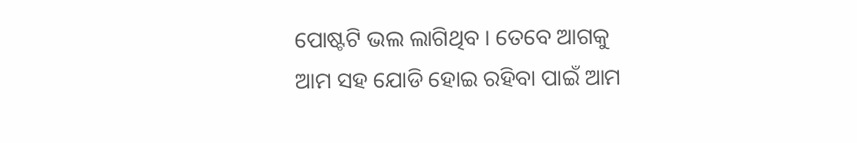ପୋଷ୍ଟଟି ଭଲ ଲାଗିଥିବ । ତେବେ ଆଗକୁ ଆମ ସହ ଯୋଡି ହୋଇ ରହିବା ପାଇଁ ଆମ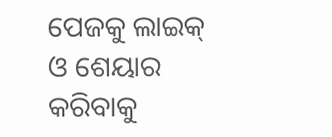ପେଜକୁ ଲାଇକ୍ ଓ ଶେୟାର କରିବାକୁ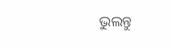ଭୁଲନ୍ତୁ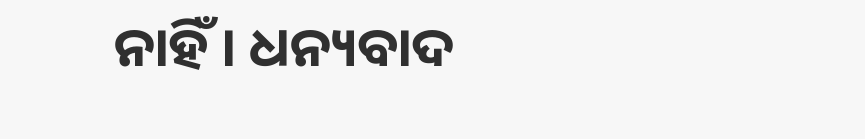ନାହିଁ । ଧନ୍ୟବାଦ